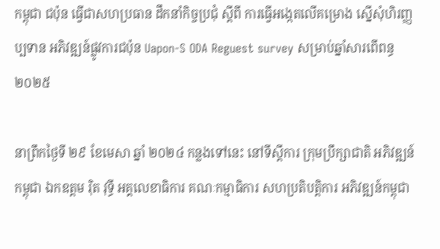កម្ពុជា ជប៉ុន ធ្វើជាសហប្រធាន ដឹកនាំកិច្ចប្រជុំ ស្ដីពី ការធ្វើអង្កេតលើគម្រោង ស្នើសុំហិរញ្ញប្បទាន អភិវឌ្ឍន៍ផ្លូវការជប៉ុន Uapon-S ODA Reguest survey សម្រាប់ឆ្នាំសារពើពន្ធ ២០២៥

នាព្រឹកថ្ងៃទី ២៩ ខែមេសា ឆ្នាំ ២០២៤ កន្លងទៅនេះ នៅទីស្ដីការ ក្រុមប្រឹក្សាជាតិ អភិវឌ្ឍន៍កម្ពុជា ឯកឧត្តម រុិត វុទ្ធី អគ្គលេខាធិការ គណៈកម្មាធិការ សហប្រតិបត្តិការ អភិវឌ្ឍន៍កម្ពុជា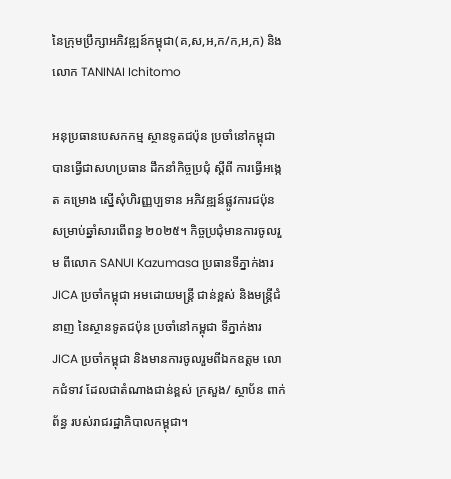នៃក្រុមប្រឹក្សាអភិវឌ្ឍន៍កម្ពុជា(គ,ស,អ,ក/ក,អ,ក) និងលោក TANINAI Ichitomo

អនុប្រធានបេសកកម្ម ស្ថានទូតជប៉ុន ប្រចាំនៅកម្ពុជា បានធ្វើជាសហប្រធាន ដឹកនាំកិច្ចប្រជុំ ស្ដីពី ការធ្វើអង្កេត គម្រោង ស្នើសុំហិរញ្ញប្បទាន អភិវឌ្ឍន៍ផ្លូវការជប៉ុន សម្រាប់ឆ្នាំសារពើពន្ធ ២០២៥។ កិច្ចប្រជុំមានការចូលរួម ពីលោក SANUI Kazumasa ប្រធានទីភ្នាក់ងារ JICA ប្រចាំកម្ពុជា អមដោយមន្ត្រី ជាន់ខ្ពស់ និងមន្ត្រីជំនាញ នៃស្ថានទូតជប៉ុន ប្រចាំនៅកម្ពុជា ទីភ្នាក់ងារ JICA ប្រចាំកម្ពុជា និងមានការចូលរួមពីឯកឧត្តម លោកជំទាវ ដែលជាតំណាងជាន់ខ្ពស់ ក្រសួង/ ស្ថាប័ន ពាក់ព័ន្ធ របស់រាជរដ្ឋាភិបាលកម្ពុជា។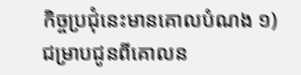កិច្ចប្រជុំនេះមានគោលបំណង ១) ជម្រាបជូនពីគោលន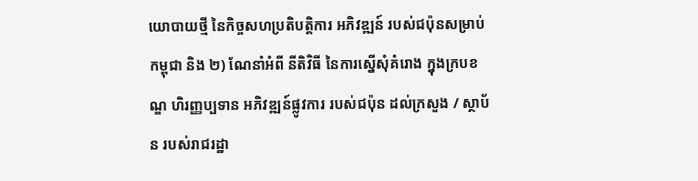យោបាយថ្មី នៃកិច្ចសហប្រតិបត្តិការ អភិវឌ្ឍន៍ របស់ជប៉ុនសម្រាប់កម្ពុជា និង ២) ណែនាំអំពី នីតិវិធី នៃការស្នើសុំគំរោង ក្នុងក្របខណ្ឌ ហិរញ្ញប្បទាន អភិវឌ្ឍន៍ផ្លូវការ របស់ជប៉ុន ដល់ក្រសួង / ស្ថាប័ន របស់រាជរដ្ឋា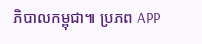ភិបាលកម្ពុជា៕ ប្រភព APP